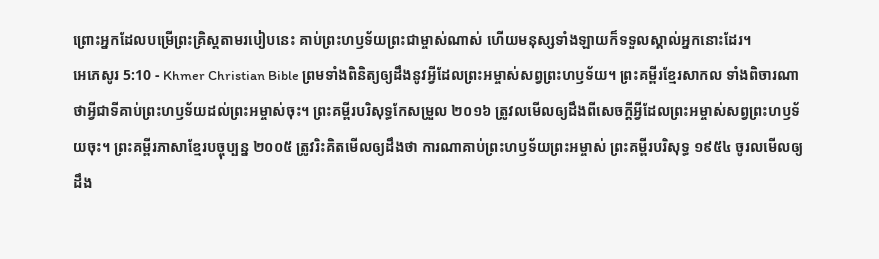ព្រោះអ្នកដែលបម្រើព្រះគ្រិស្ដតាមរបៀបនេះ គាប់ព្រះហឫទ័យព្រះជាម្ចាស់ណាស់ ហើយមនុស្សទាំងឡាយក៏ទទួលស្គាល់អ្នកនោះដែរ។
អេភេសូរ 5:10 - Khmer Christian Bible ព្រមទាំងពិនិត្យឲ្យដឹងនូវអ្វីដែលព្រះអម្ចាស់សព្វព្រះហឫទ័យ។ ព្រះគម្ពីរខ្មែរសាកល ទាំងពិចារណាថាអ្វីជាទីគាប់ព្រះហឫទ័យដល់ព្រះអម្ចាស់ចុះ។ ព្រះគម្ពីរបរិសុទ្ធកែសម្រួល ២០១៦ ត្រូវលមើលឲ្យដឹងពីសេចក្តីអ្វីដែលព្រះអម្ចាស់សព្វព្រះហឫទ័យចុះ។ ព្រះគម្ពីរភាសាខ្មែរបច្ចុប្បន្ន ២០០៥ ត្រូវរិះគិតមើលឲ្យដឹងថា ការណាគាប់ព្រះហឫទ័យព្រះអម្ចាស់ ព្រះគម្ពីរបរិសុទ្ធ ១៩៥៤ ចូរលមើលឲ្យដឹង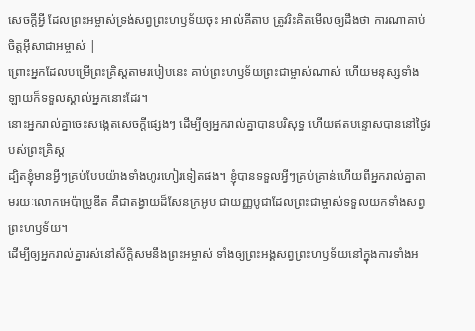សេចក្ដីអ្វី ដែលព្រះអម្ចាស់ទ្រង់សព្វព្រះហឫទ័យចុះ អាល់គីតាប ត្រូវរិះគិតមើលឲ្យដឹងថា ការណាគាប់ចិត្តអ៊ីសាជាអម្ចាស់ |
ព្រោះអ្នកដែលបម្រើព្រះគ្រិស្ដតាមរបៀបនេះ គាប់ព្រះហឫទ័យព្រះជាម្ចាស់ណាស់ ហើយមនុស្សទាំងឡាយក៏ទទួលស្គាល់អ្នកនោះដែរ។
នោះអ្នករាល់គ្នាចេះសង្កេតសេចក្ដីផ្សេងៗ ដើម្បីឲ្យអ្នករាល់គ្នាបានបរិសុទ្ធ ហើយឥតបន្ទោសបាននៅថ្ងៃរបស់ព្រះគ្រិស្ដ
ដ្បិតខ្ញុំមានអ្វីៗគ្រប់បែបយ៉ាងទាំងហូរហៀរទៀតផង។ ខ្ញុំបានទទួលអ្វីៗគ្រប់គ្រាន់ហើយពីអ្នករាល់គ្នាតាមរយៈលោកអេប៉ាប្រូឌីត គឺជាតង្វាយដ៏សែនក្រអូប ជាយញ្ញបូជាដែលព្រះជាម្ចាស់ទទួលយកទាំងសព្វព្រះហឫទ័យ។
ដើម្បីឲ្យអ្នករាល់គ្នារស់នៅស័ក្ដិសមនឹងព្រះអម្ចាស់ ទាំងឲ្យព្រះអង្គសព្វព្រះហឫទ័យនៅក្នុងការទាំងអ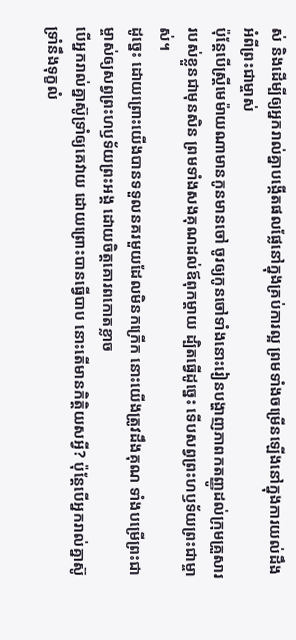ស់ និងដើម្បីឲ្យអ្នករាល់គ្នាបង្កើតផលផ្លែនៅក្នុងគ្រប់ការល្អ ព្រមទាំងចម្រើនឡើងនៅក្នុងការយល់ដឹងអំពីព្រះជាម្ចាស់
ប៉ុន្ដែបើស្រ្ដីមេម៉ាយណាមានកូនមានចៅ ចូរឲ្យកូនចៅទាំងនោះរៀនបង្ហាញភាពកតញ្ញូដល់ក្រុមគ្រួសាររបស់ខ្លួនជាមុនសិន ព្រមទាំងសងគុណដល់ឪពុកម្ដាយ ដ្បិតធ្វើដូច្នេះ ទើបសព្វព្រះហឫទ័យព្រះជាម្ចាស់។
ដូច្នេះ ដោយព្រោះយើងបានទទួលនគរមួយដែលមិនកក្រើក នោះយើងត្រូវដឹងគុណ ទាំងបម្រើព្រះជាម្ចាស់ឲ្យសព្វព្រះហឫទ័យព្រះអង្គ ដោយចិត្ដគោរពកោតខ្លាច
បើអ្នករាល់គ្នាស៊ូទ្រាំឲ្យគេវាយ ដោយព្រោះបានធ្វើបាប នោះតើមានកិត្ដិយសអ្វី? ប៉ុន្ដែបើអ្នករាល់គ្នាស៊ូទ្រាំនឹងទុក្ខលំ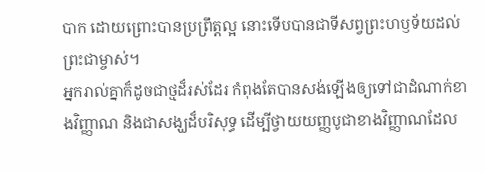បាក ដោយព្រោះបានប្រព្រឹត្ដល្អ នោះទើបបានជាទីសព្វព្រះហឫទ័យដល់ព្រះជាម្ចាស់។
អ្នករាល់គ្នាក៏ដូចជាថ្មដ៏រស់ដែរ កំពុងតែបានសង់ឡើងឲ្យទៅជាដំណាក់ខាងវិញ្ញាណ និងជាសង្ឃដ៏បរិសុទ្ធ ដើម្បីថ្វាយយញ្ញបូជាខាងវិញ្ញាណដែល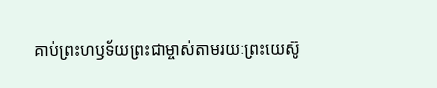គាប់ព្រះហឫទ័យព្រះជាម្ចាស់តាមរយៈព្រះយេស៊ូ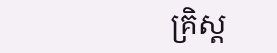គ្រិស្ដ